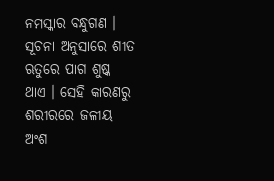ନମସ୍କାର ବନ୍ଧୁଗଣ । ସୂଚନା ଅନୁସାରେ ଶୀତ ଋତୁରେ ପାଗ ଶୁଷ୍କ ଥାଏ । ସେହି କାରଣରୁ ଶରୀରରେ ଜଳୀୟ ଅଂଶ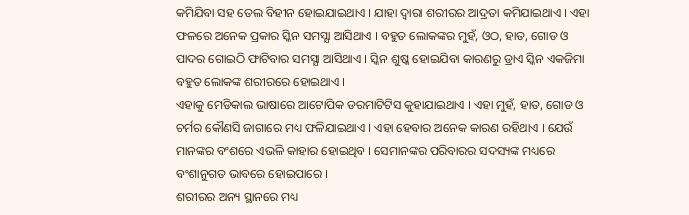କମିଯିବା ସହ ତେଲ ବିହୀନ ହୋଇଯାଇଥାଏ । ଯାହା ଦ୍ଵାରା ଶରୀରର ଆଦ୍ରତା କମିଯାଇଥାଏ । ଏହା ଫଳରେ ଅନେକ ପ୍ରକାର ସ୍କିନ ସମସ୍ଯା ଆସିଥାଏ । ବହୁତ ଲୋକଙ୍କର ମୁହଁ, ଓଠ, ହାତ, ଗୋଡ ଓ ପାଦର ଗୋଇଠି ଫାଟିବାର ସମସ୍ଯା ଆସିଥାଏ । ସ୍କିନ ଶୁଷ୍କ ହୋଇଯିବା କାରଣରୁ ଡ୍ରାଏ ସ୍କିନ ଏକଜିମା ବହୁତ ଲୋକଙ୍କ ଶରୀରରେ ହୋଇଥାଏ ।
ଏହାକୁ ମେଡିକାଲ ଭାଷାରେ ଆଟୋପିକ ଡରମାଟିଟିସ କୁହାଯାଇଥାଏ । ଏହା ମୁହଁ, ହାତ, ଗୋଡ ଓ ଚର୍ମର କୌଣସି ଜାଗାରେ ମଧ୍ୟ ଫଳିଯାଇଥାଏ । ଏହା ହେବାର ଅନେକ କାରଣ ରହିଥାଏ । ଯେଉଁ ମାନଙ୍କର ବଂଶରେ ଏଭଳି କାହାର ହୋଇଥିବ । ସେମାନଙ୍କର ପରିବାରର ସଦସ୍ୟଙ୍କ ମଧ୍ୟରେ ବଂଶାନୁଗତ ଭାବରେ ହୋଇପାରେ ।
ଶରୀରର ଅନ୍ୟ ସ୍ଥାନରେ ମଧ୍ୟ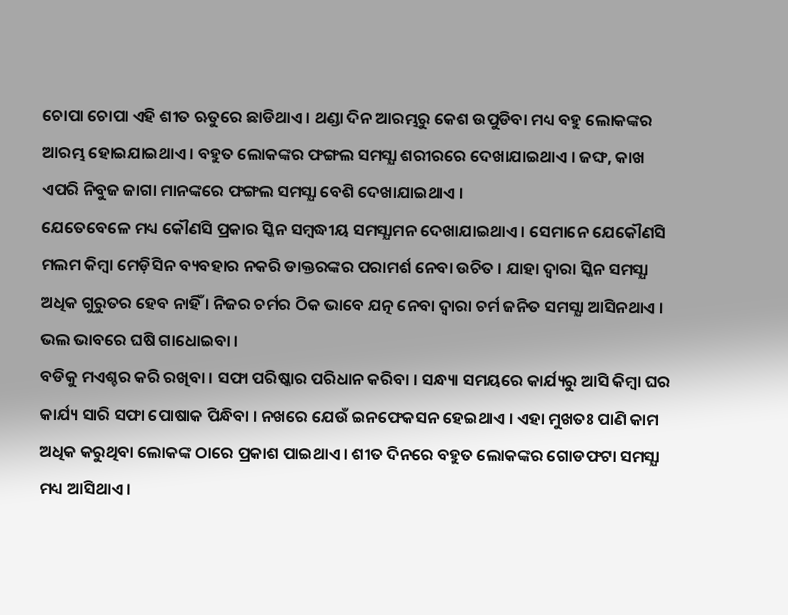ଚୋପା ଚୋପା ଏହି ଶୀତ ଋତୁରେ ଛାଡିଥାଏ । ଥଣ୍ଡା ଦିନ ଆରମ୍ଭରୁ କେଶ ଉପୁଡିବା ମଧ୍ୟ ବହୁ ଲୋକଙ୍କର ଆରମ୍ଭ ହୋଇଯାଇଥାଏ । ବହୁତ ଲୋକଙ୍କର ଫଙ୍ଗଲ ସମସ୍ଯା ଶରୀରରେ ଦେଖାଯାଇଥାଏ । ଜଙ୍ଘ, କାଖ ଏପରି ନିବୁଜ ଜାଗା ମାନଙ୍କରେ ଫଙ୍ଗଲ ସମସ୍ଯା ବେଶି ଦେଖାଯାଇଥାଏ ।
ଯେତେବେଳେ ମଧ୍ୟ କୌଣସି ପ୍ରକାର ସ୍କିନ ସମ୍ବଦ୍ଧୀୟ ସମସ୍ଯାମନ ଦେଖାଯାଇଥାଏ । ସେମାନେ ଯେକୌଣସି ମଲମ କିମ୍ବା ମେଡ଼ିସିନ ବ୍ୟବହାର ନକରି ଡାକ୍ତରଙ୍କର ପରାମର୍ଶ ନେବା ଉଚିତ । ଯାହା ଦ୍ଵାରା ସ୍କିନ ସମସ୍ଯା ଅଧିକ ଗୁରୁତର ହେବ ନାହିଁ । ନିଜର ଚର୍ମର ଠିକ ଭାବେ ଯତ୍ନ ନେବା ଦ୍ଵାରା ଚର୍ମ ଜନିତ ସମସ୍ଯା ଆସିନଥାଏ । ଭଲ ଭାବରେ ଘଷି ଗାଧୋଇବା ।
ବଡିକୁ ମଏଶ୍ଚର କରି ରଖିବା । ସଫା ପରିଷ୍କାର ପରିଧାନ କରିବା । ସନ୍ଧ୍ୟା ସମୟରେ କାର୍ଯ୍ୟରୁ ଆସି କିମ୍ବା ଘର କାର୍ଯ୍ୟ ସାରି ସଫା ପୋଷାକ ପିନ୍ଧିବା । ନଖରେ ଯେଉଁ ଇନଫେକସନ ହେଇଥାଏ । ଏହା ମୁଖତଃ ପାଣି କାମ ଅଧିକ କରୁଥିବା ଲୋକଙ୍କ ଠାରେ ପ୍ରକାଶ ପାଇଥାଏ । ଶୀତ ଦିନରେ ବହୁତ ଲୋକଙ୍କର ଗୋଡଫଟା ସମସ୍ଯା ମଧ୍ୟ ଆସିଥାଏ ।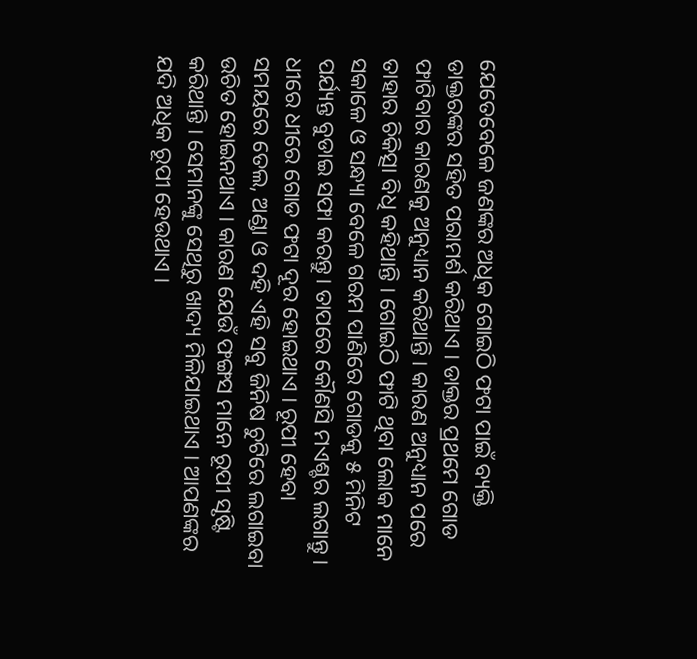ଯେତେବେଳେ ଜଣଙ୍କର ଅଧିକ ଗୋଇଠି ଫଟା ପାଇଁ ବ୍ୟକ୍ତି ଡାକ୍ତରଙ୍କର ସହିତ ପରାମର୍ଶ କରିଥାଏ । ଡାକ୍ତର ପ୍ରଥମେ ଗୋଡ ଫାଟିବାର କାରଣକୁ ଅନୁଧ୍ୟାନ କରିଥାନ୍ତି । କାରଣ ଅନୁଧ୍ୟାନ ପରେ ତାହାର ଚିକିତ୍ସା ବିଧି କହିଥାନ୍ତି । ଗୋଇଠି ଫାଟି ଥିବା ଲୋକ ମାନେ ସକାଳେ ଓ ସନ୍ଧ୍ୟା ବେଳେ ଗରମ ପାଣିରେ ଗୋଡକୁ ୫ ମିନିଟ ପର୍ଯ୍ୟନ୍ତ ବୁଡାଇ ସଫା କରନ୍ତୁ। ତାପରେ କୌଣସି ମଏଶ୍ଚର ଲଗାନ୍ତୁ ।
ଧୀରେ ଧୀରେ ଗୋଡ ଫଟା ଦୂର ହୋଇଥାଏ । ରୂପୀ ହେବା ସମୟରେ ତେଲ, ଅଣ୍ଡା ଓ ଦହି ଏହି ସବୁ ଜିନିଷ ଚୁଟିରେ ଲଗାଇବା ଉଚିତ ହୋଇନଥାଏ । କାରଣ ଯେଉଁ ଫଙ୍ଗସ ମାନେ ରୂପୀ ସୃଷ୍ଟି କରିଥାନ୍ତି । ସେମାନଙ୍କୁ ସେଥିରୁ ଖାଦ୍ୟ ମିଳିଯାଇଥାଏ । ଆପଣଙ୍କର ଯଦି ଅଧିକ ରୂପୀ ହେଉଥାଏ ।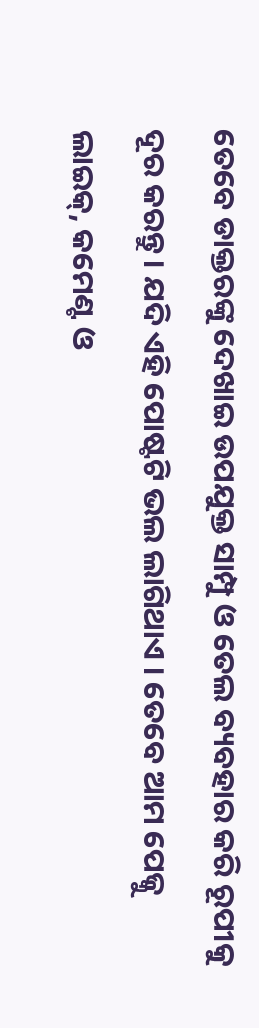ତେବେ ଡାକ୍ତରଙ୍କୁ ଦେଖାଇ ଉପଯୁକ୍ତ ସାମ୍ପୁ ଓ ତେଲ ବ୍ୟବହାର କରି ରୂପୀକୁ ଦୂର କରନ୍ତୁ । ଯଦି ଏହି ପୋଷ୍ଟଟି ଭଲ ଲାଗିଥାଏ । ତେବେ ଆମ ପେଜ୍କୁ ଲାଇକ୍, କମେଣ୍ଟ ଓ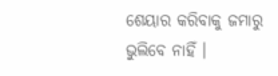ଶେୟାର କରିବାକୁ ଜମାରୁ ଭୁଲିବେ ନାହିଁ ।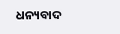ଧନ୍ୟବାଦ